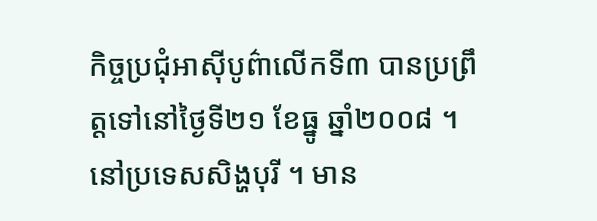កិច្ចប្រជុំអាស៊ីបូព៌ាលើកទី៣ បានប្រព្រឹត្តទៅនៅថ្ងៃទី២១ ខែធ្នូ ឆ្នាំ២០០៨ ។ នៅប្រទេសសិង្ហបុរី ។ មាន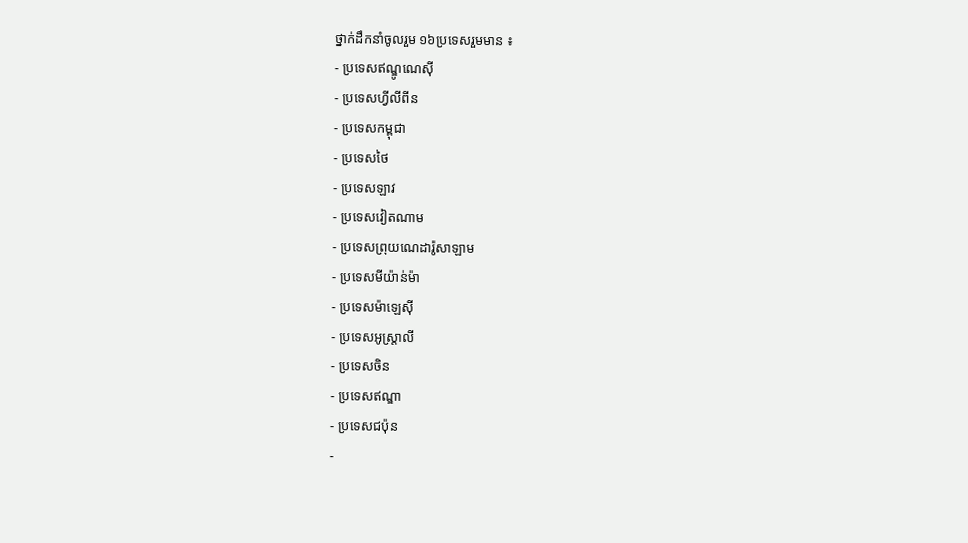ថ្នាក់ដឹកនាំចូលរួម ១៦ប្រទេសរួមមាន ៖
- ប្រទេសឥណ្ឌូណេស៊ី
- ប្រទេសហ្វីលីពីន
- ប្រទេសកម្ពុជា
- ប្រទេសថៃ
- ប្រទេសឡាវ
- ប្រទេសវៀតណាម
- ប្រទេសព្រុយណេដារ៉ូសាឡាម
- ប្រទេសមីយ៉ាន់ម៉ា
- ប្រទេសម៉ាឡេស៊ី
- ប្រទេសអូស្រ្តាលី
- ប្រទេសចិន
- ប្រទេសឥណ្ឌា
- ប្រទេសជប៉ុន
-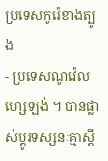ប្រទេសកូរ៉េខាងត្បូង
- ប្រទេសណូវ៉េលហ្សេឡង់ ។ បានផ្លាស់ប្តូរទស្សនៈគ្មាស្តី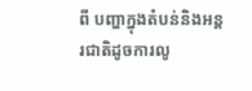ពី បញ្ហាក្នុងតំបន់និងអន្តរជាតិដូចការលូ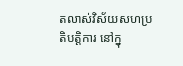តលាស់វិស័យសហប្រតិបត្តិការ នៅក្នុ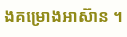ងគម្រោងអាស៊ាន ។